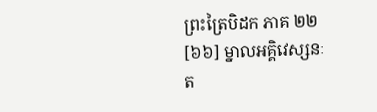ព្រះត្រៃបិដក ភាគ ២២
[៦៦] ម្នាលអគ្គិវេស្សនៈ ត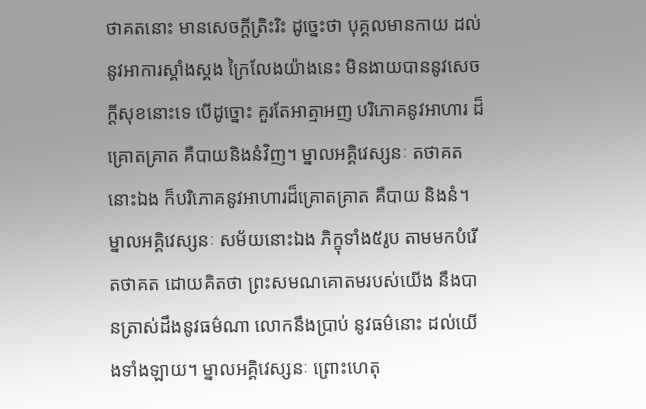ថាគតនោះ មានសេចក្តីត្រិះរិះ ដូច្នេះថា បុគ្គលមានកាយ ដល់នូវអាការស្គាំងស្គង ក្រៃលែងយ៉ាងនេះ មិនងាយបាននូវសេចក្តីសុខនោះទេ បើដូច្នោះ គួរតែអាត្មាអញ បរិភោគនូវអាហារ ដ៏គ្រោតគ្រាត គឺបាយនិងនំវិញ។ ម្នាលអគ្គិវេស្សនៈ តថាគតនោះឯង ក៏បរិភោគនូវអាហារដ៏គ្រោតគ្រាត គឺបាយ និងនំ។ ម្នាលអគ្គិវេស្សនៈ សម័យនោះឯង ភិក្ខុទាំង៥រូប តាមមកបំរើតថាគត ដោយគិតថា ព្រះសមណគោតមរបស់យើង នឹងបានត្រាស់ដឹងនូវធម៌ណា លោកនឹងប្រាប់ នូវធម៌នោះ ដល់យើងទាំងឡាយ។ ម្នាលអគ្គិវេស្សនៈ ព្រោះហេតុ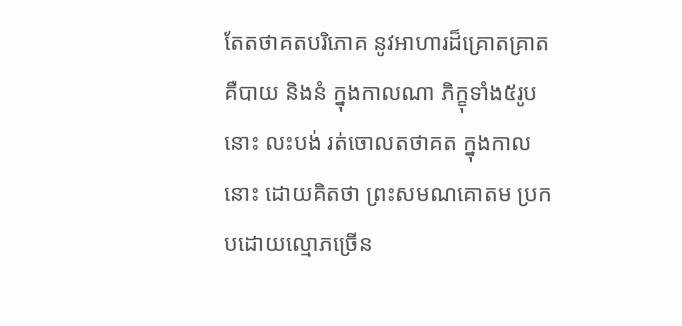តែតថាគតបរិភោគ នូវអាហារដ៏គ្រោតគ្រាត គឺបាយ និងនំ ក្នុងកាលណា ភិក្ខុទាំង៥រូបនោះ លះបង់ រត់ចោលតថាគត ក្នុងកាលនោះ ដោយគិតថា ព្រះសមណគោតម ប្រកបដោយល្មោភច្រើន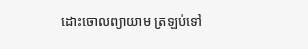ដោះចោលព្យាយាម ត្រឡប់ទៅ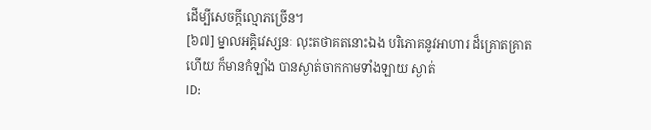ដើម្បីសេចក្តីល្មោភច្រើន។
[៦៧] ម្នាលអគ្គិវេស្សនៈ លុះតថាគតនោះឯង បរិភោគនូវអាហារ ដ៏គ្រោតគ្រាតហើយ ក៏មានកំឡាំង បានស្ងាត់ចាកកាមទាំងឡាយ ស្ងាត់
ID: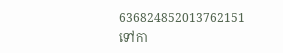636824852013762151
ទៅកា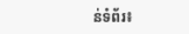ន់ទំព័រ៖